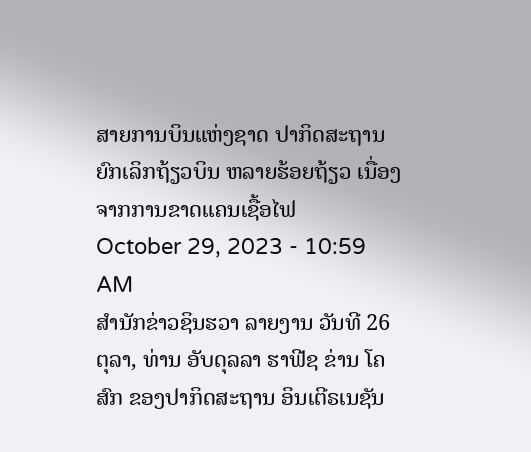ສາຍການບິນແຫ່ງຊາດ ປາກິດສະຖານ ຍົກເລິກຖ້ຽວບິນ ຫລາຍຮ້ອຍຖ້ຽວ ເນື່ອງຈາກການຂາດແຄນເຊື້ອໄຟ
October 29, 2023 - 10:59 AM
ສຳນັກຂ່າວຊິນຮວາ ລາຍງານ ວັນທີ 26 ຕຸລາ, ທ່ານ ອັບດຸລລາ ຮາຟີຊ ຂ່ານ ໂຄສົກ ຂອງປາກິດສະຖານ ອິນເຕີຣເນຊັນ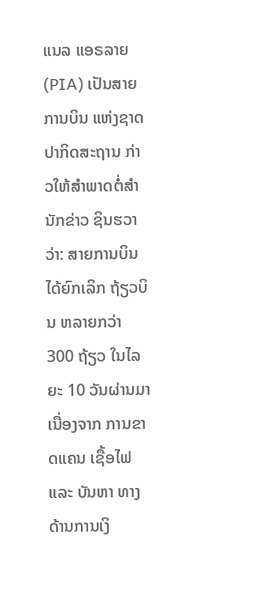ແນລ ແອຣລາຍ (PIA) ເປັນສາຍ ການບິນ ແຫ່ງຊາດ ປາກິດສະຖານ ກ່າວໃຫ້ສຳພາດຕໍ່ສຳນັກຂ່າວ ຊິນຮວາວ່າ: ສາຍການບິນ ໄດ້ຍົກເລິກ ຖ້ຽວບິນ ຫລາຍກວ່າ 300 ຖ້ຽວ ໃນໄລຍະ 10 ວັນຜ່ານມາ ເນື່ອງຈາກ ການຂາດແຄນ ເຊື້ອໄຟ ແລະ ບັນຫາ ທາງດ້ານການເງິ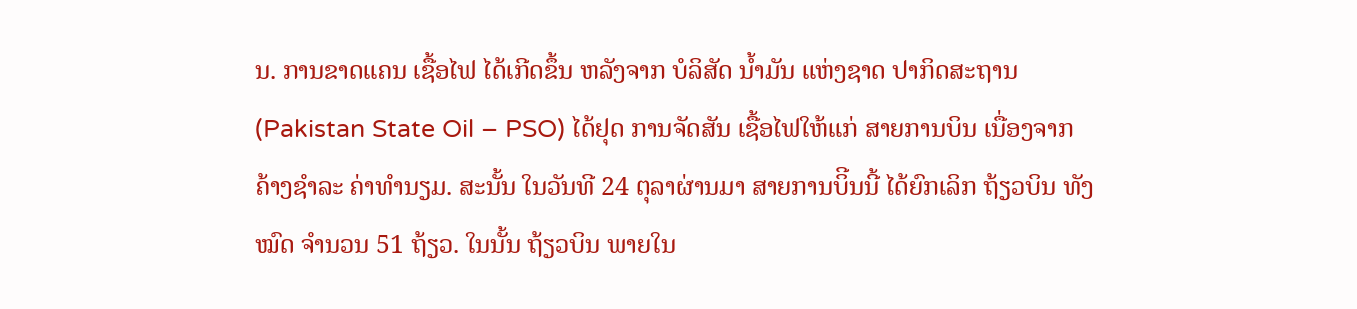ນ. ການຂາດແຄນ ເຊື້ອໄຟ ໄດ້ເກີດຂຶ້ນ ຫລັງຈາກ ບໍລິສັດ ນໍ້າມັນ ແຫ່ງຊາດ ປາກິດສະຖານ (Pakistan State Oil – PSO) ໄດ້ຢຸດ ການຈັດສັນ ເຊື້ອໄຟໃຫ້ແກ່ ສາຍການບິນ ເນື່ອງຈາກ ຄ້າງຊໍາລະ ຄ່າທຳນຽມ. ສະນັ້ນ ໃນວັນທີ 24 ຕຸລາຜ່ານມາ ສາຍການບິີນນີ້ ໄດ້ຍົກເລິກ ຖ້ຽວບິນ ທັງໝົດ ຈຳນວນ 51 ຖ້ຽວ. ໃນນັ້ນ ຖ້ຽວບິນ ພາຍໃນ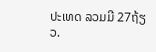ປະເທດ ລວມມີ 27ຖ້ຽວ.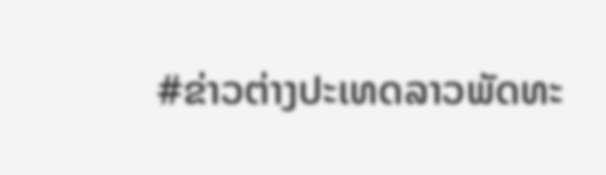#ຂ່າວຕ່າງປະເທດລາວພັດທະ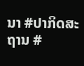ນາ #ປາກິດສະຖານ #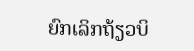ຍົກເລິກຖ້ຽວບິ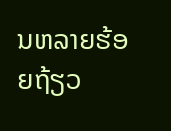ນຫລາຍຮ້ອຍຖ້ຽວ